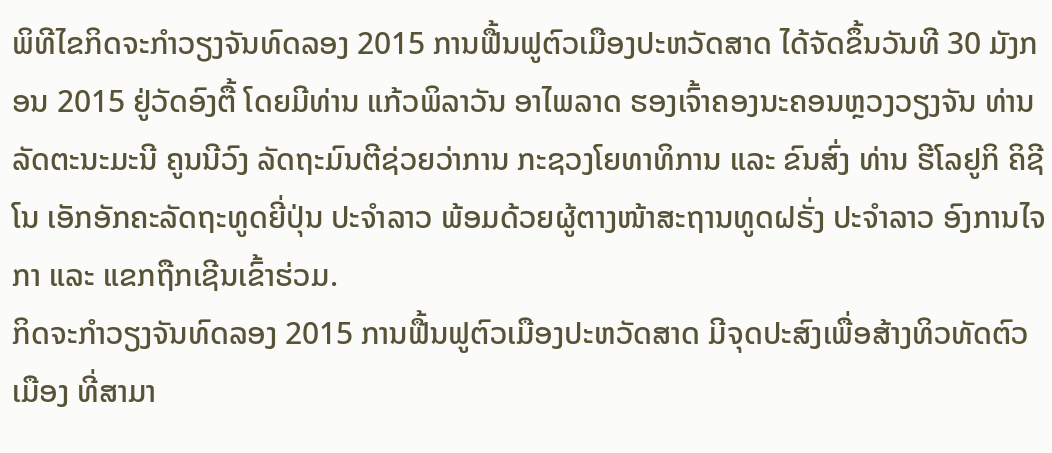ພິທີໄຂກິດຈະກຳວຽງຈັນທົດລອງ 2015 ການຟື້ນຟູຕົວເມືອງປະຫວັດສາດ ໄດ້ຈັດຂຶ້ນວັນທີ 30 ມັງກອນ 2015 ຢູ່ວັດອົງຕື້ ໂດຍມີທ່ານ ແກ້ວພິລາວັນ ອາໄພລາດ ຮອງເຈົ້າຄອງນະຄອນຫຼວງວຽງຈັນ ທ່ານ ລັດຕະນະມະນີ ຄູນນີວົງ ລັດຖະມົນຕີຊ່ວຍວ່າການ ກະຊວງໂຍທາທິການ ແລະ ຂົນສົ່ງ ທ່ານ ຮີໂລຢູກິ ຄິຊີໂນ ເອັກອັກຄະລັດຖະທູດຍີ່ປຸ່ນ ປະຈຳລາວ ພ້ອມດ້ວຍຜູ້ຕາງໜ້າສະຖານທູດຝຣັ່ງ ປະຈຳລາວ ອົງການໄຈກາ ແລະ ແຂກຖືກເຊີນເຂົ້າຮ່ວມ.
ກິດຈະກຳວຽງຈັນທົດລອງ 2015 ການຟື້ນຟູຕົວເມືອງປະຫວັດສາດ ມີຈຸດປະສົງເພື່ອສ້າງທິວທັດຕົວເມືອງ ທີ່ສາມາ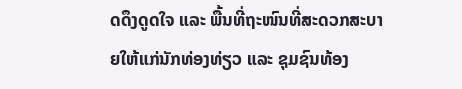ດດຶງດູດໃຈ ແລະ ພື້ນທີ່ຖະໜົນທີ່ສະດວກສະບາຍໃຫ້ແກ່ນັກທ່ອງທ່ຽວ ແລະ ຊຸມຊົນທ້ອງ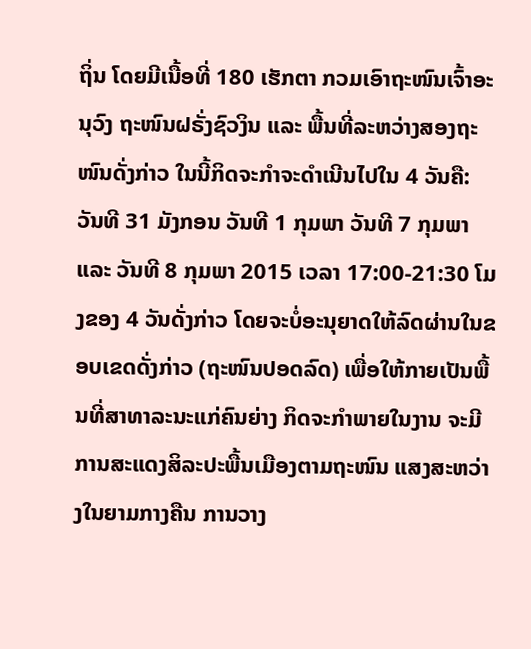ຖິ່ນ ໂດຍມີເນື້ອທີ່ 180 ເຮັກຕາ ກວມເອົາຖະໜົນເຈົ້າອະນຸວົງ ຖະໜົນຝຣັ່ງຊົວງິນ ແລະ ພື້ນທີ່ລະຫວ່າງສອງຖະໜົນດັ່ງກ່າວ ໃນນີ້ກິດຈະກຳຈະດຳເນີນໄປໃນ 4 ວັນຄື: ວັນທີ 31 ມັງກອນ ວັນທີ 1 ກຸມພາ ວັນທີ 7 ກຸມພາ ແລະ ວັນທີ 8 ກຸມພາ 2015 ເວລາ 17:00-21:30 ໂມງຂອງ 4 ວັນດັ່ງກ່າວ ໂດຍຈະບໍ່ອະນຸຍາດໃຫ້ລົດຜ່ານໃນຂອບເຂດດັ່ງກ່າວ (ຖະໜົນປອດລົດ) ເພື່ອໃຫ້ກາຍເປັນພື້ນທີ່ສາທາລະນະແກ່ຄົນຍ່າງ ກິດຈະກຳພາຍໃນງານ ຈະມີການສະແດງສິລະປະພື້ນເມືອງຕາມຖະໜົນ ແສງສະຫວ່າງໃນຍາມກາງຄືນ ການວາງ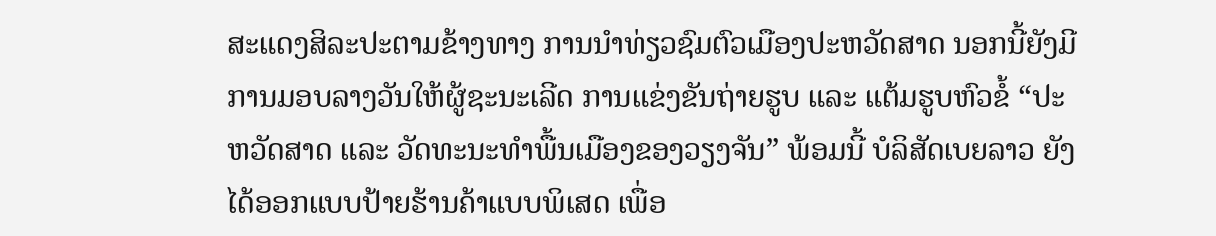ສະແດງສິລະປະຕາມຂ້າງທາງ ການນຳທ່ຽວຊົມຕົວເມືອງປະຫວັດສາດ ນອກນີ້ຍັງມີການມອບລາງວັນໃຫ້ຜູ້ຊະນະເລີດ ການແຂ່ງຂັນຖ່າຍຮູບ ແລະ ແຕ້ມຮູບຫົວຂໍ້ “ປະຫວັດສາດ ແລະ ວັດທະນະທຳພື້ນເມືອງຂອງວຽງຈັນ” ພ້ອມນີ້ ບໍລິສັດເບຍລາວ ຍັງໄດ້ອອກແບບປ້າຍຮ້ານຄ້າແບບພິເສດ ເພື່ອ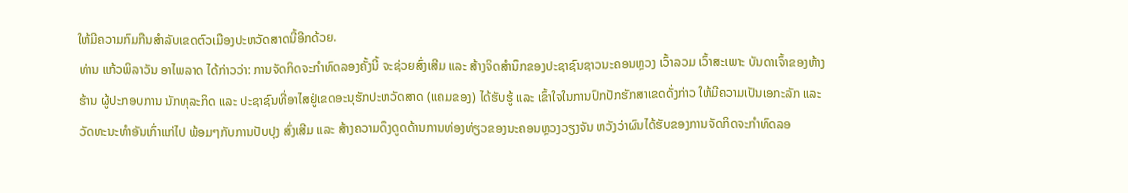ໃຫ້ມີຄວາມກົມກືນສຳລັບເຂດຕົວເມືອງປະຫວັດສາດນີ້ອີກດ້ວຍ.
ທ່ານ ແກ້ວພິລາວັນ ອາໄພລາດ ໄດ້ກ່າວວ່າ: ການຈັດກິດຈະກຳທົດລອງຄັ້ງນີ້ ຈະຊ່ວຍສົ່ງເສີມ ແລະ ສ້າງຈິດສຳນຶກຂອງປະຊາຊົນຊາວນະຄອນຫຼວງ ເວົ້າລວມ ເວົ້າສະເພາະ ບັນດາເຈົ້າຂອງຫ້າງຮ້ານ ຜູ້ປະກອບການ ນັກທຸລະກິດ ແລະ ປະຊາຊົນທີ່ອາໄສຢູ່ເຂດອະນຸຮັກປະຫວັດສາດ (ແຄມຂອງ) ໄດ້ຮັບຮູ້ ແລະ ເຂົ້າໃຈໃນການປົກປັກຮັກສາເຂດດັ່ງກ່າວ ໃຫ້ມີຄວາມເປັນເອກະລັກ ແລະ ວັດທະນະທຳອັນເກົ່າແກ່ໄປ ພ້ອມໆກັບການປັບປຸງ ສົ່ງເສີມ ແລະ ສ້າງຄວາມດຶງດູດດ້ານການທ່ອງທ່ຽວຂອງນະຄອນຫຼວງວຽງຈັນ ຫວັງວ່າຜົນໄດ້ຮັບຂອງການຈັດກິດຈະກຳທົດລອ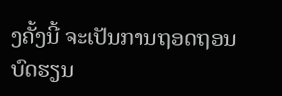ງຄັ້ງນີ້ ຈະເປັນການຖອດຖອນບົດຮຽນ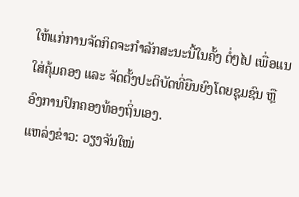ໃຫ້ແກ່ການຈັດກິດຈະກຳລັກສະນະນີ້ໃນຄັ້ງ ຕໍ່ໆໄປ ເພື່ອແນໃສ່ຄຸ້ມຄອງ ແລະ ຈັດຕັ້ງປະຕິບັດທີ່ຍືນຍົງໂດຍຊຸມຊົນ ຫຼື ອົງການປົກຄອງທ້ອງຖິ່ນເອງ.
ແຫລ່ງຂ່າວ: ວຽງຈັນໃໝ່